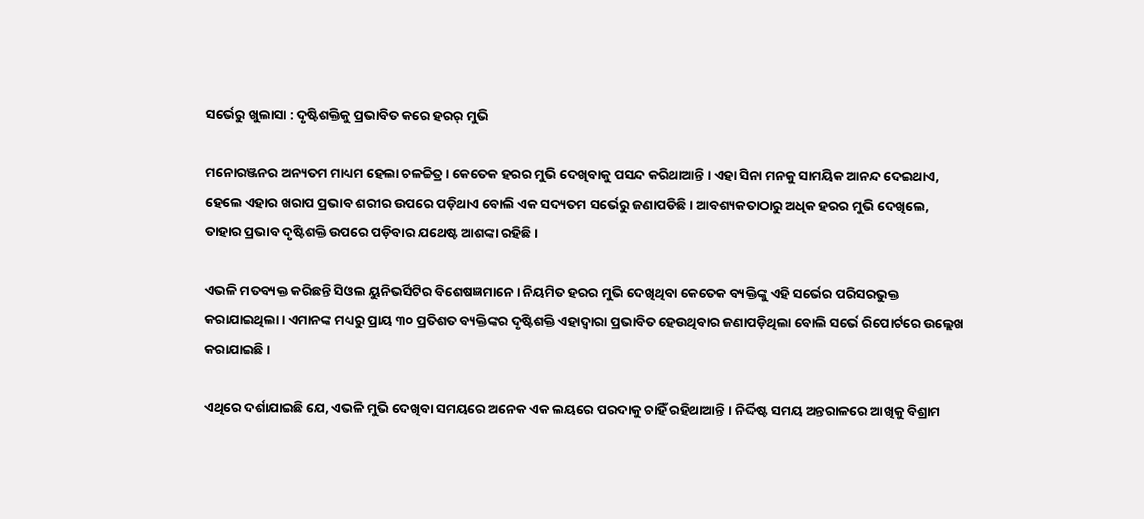ସର୍ଭେରୁ ଖୁଲାସା : ଦୃଷ୍ଟିଶକ୍ତିକୁ ପ୍ରଭାବିତ କରେ ହରର୍ ମୁଭି

ମନୋରଞ୍ଜନର ଅନ୍ୟତମ ମାଧ୍ୟମ ହେଲା ଚଳଚ୍ଚିତ୍ର । କେତେକ ହରର ମୁଭି ଦେଖିବାକୁ ପସନ୍ଦ କରିଥାଆନ୍ତି । ଏହା ସିନା ମନକୁ ସାମୟିକ ଆନନ୍ଦ ଦେଇଥାଏ, ହେଲେ ଏହାର ଖରାପ ପ୍ରଭାବ ଶରୀର ଉପରେ ପଡ଼ିଥାଏ ବୋଲି ଏକ ସଦ୍ୟତମ ସର୍ଭେରୁ ଜଣାପଡିଛି । ଆବଶ୍ୟକତାଠାରୁ ଅଧିକ ହରର ମୁଭି ଦେଖିଲେ, ତାହାର ପ୍ରଭାବ ଦୃଷ୍ଟିଶକ୍ତି ଉପରେ ପଡ଼ିବାର ଯଥେଷ୍ଟ ଆଶଙ୍କା ରହିଛି ।

ଏଭଳି ମତବ୍ୟକ୍ତ କରିଛନ୍ତି ସିଓଲ ୟୁନିଭର୍ସିଟିର ବିଶେଷଜ୍ଞମାନେ । ନିୟମିତ ହରର ମୁଭି ଦେଖିଥିବା କେତେକ ବ୍ୟକ୍ତିଙ୍କୁ ଏହି ସର୍ଭେର ପରିସରଭୁକ୍ତ କରାଯାଇଥିଲା । ଏମାନଙ୍କ ମଧ୍ୟରୁ ପ୍ରାୟ ୩୦ ପ୍ରତିଶତ ବ୍ୟକ୍ତିଙ୍କର ଦୃଷ୍ଟିଶକ୍ତି ଏହାଦ୍ୱାରା ପ୍ରଭାବିତ ହେଉଥିବାର ଜଣାପଡ଼ିଥିଲା ବୋଲି ସର୍ଭେ ରିପୋର୍ଟରେ ଉଲ୍ଲେଖ କରାଯାଇଛି ।

ଏଥିରେ ଦର୍ଶାଯାଇଛି ଯେ, ଏଭଳି ମୁଭି ଦେଖିବା ସମୟରେ ଅନେକ ଏକ ଲୟରେ ପରଦାକୁ ଚାହିଁ ରହିଥାଆନ୍ତି । ନିର୍ଦ୍ଦିଷ୍ଟ ସମୟ ଅନ୍ତରାଳରେ ଆଖିକୁ ବିଶ୍ରାମ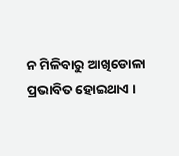ନ ମିଳିବାରୁ ଆଖିଡୋଳା ପ୍ରଭାବିତ ହୋଇଥାଏ ।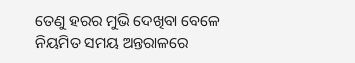ତେଣୁ ହରର ମୁଭି ଦେଖିବା ବେଳେ ନିୟମିତ ସମୟ ଅନ୍ତରାଳରେ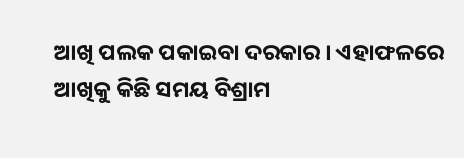ଆଖି ପଲକ ପକାଇବା ଦରକାର । ଏହାଫଳରେ ଆଖିକୁ କିଛି ସମୟ ବିଶ୍ରାମ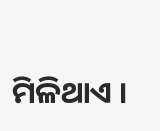ମିଳିଥାଏ ।